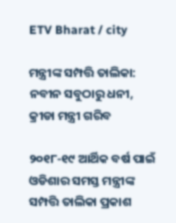ETV Bharat / city

ମନ୍ତ୍ରୀଙ୍କ ସମ୍ପତ୍ତି ତାଲିକା: ନବୀନ ସବୁଠାରୁ ଧନୀ, କ୍ରୀଡା ମନ୍ତ୍ରୀ ଗରିବ

୨୦୧୮-୧୯ ଆର୍ଥିକ ବର୍ଷ ପାଇଁ ଓଡିଶାର ସମସ୍ତ ମନ୍ତ୍ରୀଙ୍କ ସମ୍ପତ୍ତି ତାଲିକା ପ୍ରକାଶ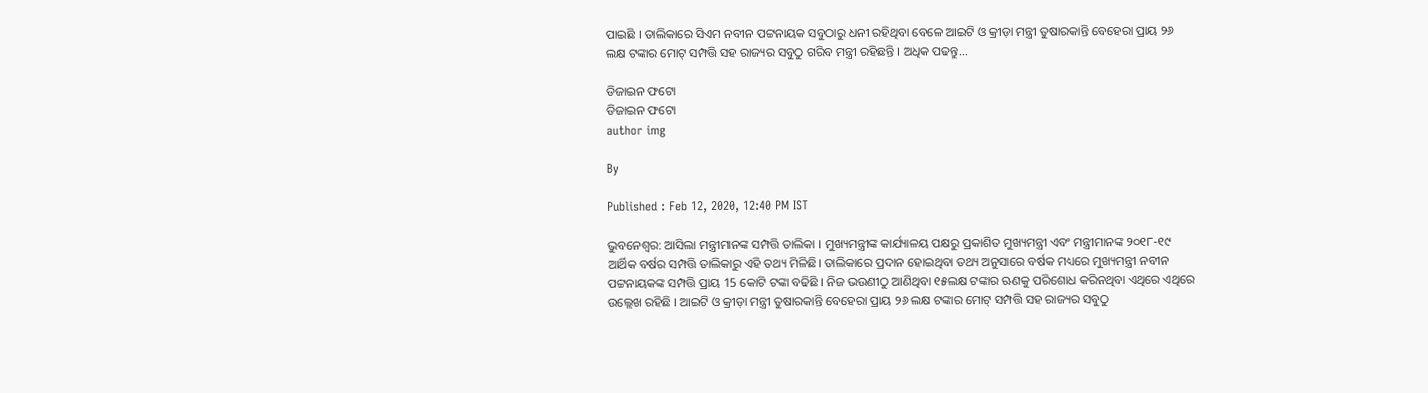ପାଇଛି । ତାଲିକାରେ ସିଏମ ନବୀନ ପଟ୍ଟନାୟକ ସବୁଠାରୁ ଧନୀ ରହିଥିବା ବେଳେ ଆଇଟି ଓ କ୍ରୀଡ଼ା ମନ୍ତ୍ରୀ ତୁଷାରକାନ୍ତି ବେହେରା ପ୍ରାୟ ୨୬ ଲକ୍ଷ ଟଙ୍କାର ମୋଟ୍ ସମ୍ପତ୍ତି ସହ ରାଜ୍ୟର ସବୁଠୁ ଗରିବ ମନ୍ତ୍ରୀ ରହିଛନ୍ତି । ଅଧିକ ପଢନ୍ତୁ...

ଡିଜାଇନ ଫଟୋ
ଡିଜାଇନ ଫଟୋ
author img

By

Published : Feb 12, 2020, 12:40 PM IST

ଭୁବନେଶ୍ବର: ଆସିଲା ମନ୍ତ୍ରୀମାନଙ୍କ ସମ୍ପତ୍ତି ତାଲିକା । ମୁଖ୍ୟମନ୍ତ୍ରୀଙ୍କ କାର୍ଯ୍ୟାଳୟ ପକ୍ଷରୁ ପ୍ରକାଶିତ ମୁଖ୍ୟମନ୍ତ୍ରୀ ଏବଂ ମନ୍ତ୍ରୀମାନଙ୍କ ୨୦୧୮-୧୯ ଆର୍ଥିକ ବର୍ଷର ସମ୍ପତ୍ତି ତାଲିକାରୁ ଏହି ତଥ୍ୟ ମିଳିଛି। ତାଲିକାରେ ପ୍ରଦାନ ହୋଇଥିବା ତଥ୍ୟ ଅନୁସାରେ ବର୍ଷକ ମଧ୍ୟରେ ମୁଖ୍ୟମନ୍ତ୍ରୀ ନବୀନ ପଟ୍ଟନାୟକଙ୍କ ସମ୍ପତ୍ତି ପ୍ରାୟ 15 କୋଟି ଟଙ୍କା ବଢିଛି । ନିଜ ଭଉଣୀଠୁ ଆଣିଥିବା ୧୫ଲକ୍ଷ ଟଙ୍କାର ଋଣକୁ ପରିଶୋଧ କରିନଥିବା ଏଥିରେ ଏଥିରେ ଉଲ୍ଲେଖ ରହିଛି । ଆଇଟି ଓ କ୍ରୀଡ଼ା ମନ୍ତ୍ରୀ ତୁଷାରକାନ୍ତି ବେହେରା ପ୍ରାୟ ୨୬ ଲକ୍ଷ ଟଙ୍କାର ମୋଟ୍ ସମ୍ପତ୍ତି ସହ ରାଜ୍ୟର ସବୁଠୁ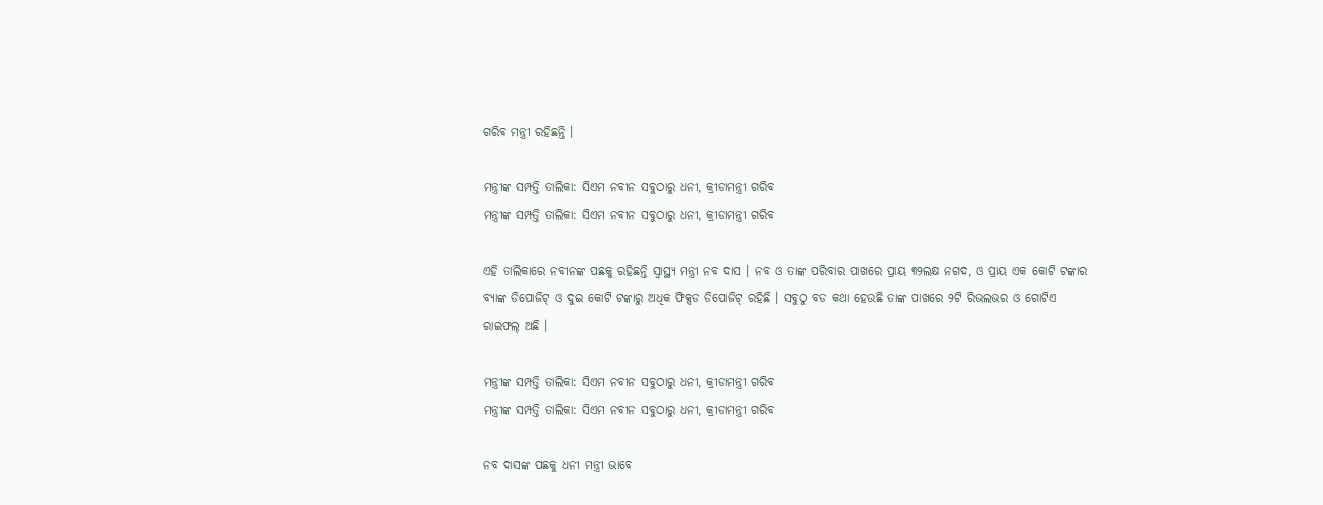ଗରିବ ମନ୍ତ୍ରୀ ରହିଛନ୍ତି ।

ମନ୍ତ୍ରୀଙ୍କ ସମ୍ପତ୍ତି ତାଲିକା: ସିଏମ ନବୀନ ସବୁଠାରୁ ଧନୀ, କ୍ରୀଡାମନ୍ତ୍ରୀ ଗରିବ
ମନ୍ତ୍ରୀଙ୍କ ସମ୍ପତ୍ତି ତାଲିକା: ସିଏମ ନବୀନ ସବୁଠାରୁ ଧନୀ, କ୍ରୀଡାମନ୍ତ୍ରୀ ଗରିବ

ଏହି ତାଲିକାରେ ନବୀନଙ୍କ ପଛକୁ ରହିଛନ୍ତି ସ୍ବାସ୍ଥ୍ୟ ମନ୍ତ୍ରୀ ନବ ଦାସ । ନବ ଓ ତାଙ୍କ ପରିବାର ପାଖରେ ପ୍ରାୟ ୩୨ଲକ୍ଷ ନଗଦ, ଓ ପ୍ରାୟ ଏକ କୋଟି ଟଙ୍କାର ବ୍ୟାଙ୍କ ଡିପୋଜିଟ୍ ଓ ଦୁଇ କୋଟି ଟଙ୍କାରୁ ଅଧିକ ଫିକ୍ସଡ ଡିପୋଜିଟ୍ ରହିଛି । ସବୁଠୁ ବଡ କଥା ହେଉଛି ତାଙ୍କ ପାଖରେ ୨ଟି ରିଭଲଭର ଓ ଗୋଟିଏ ରାଇଫଲ୍ ଅଛି ।

ମନ୍ତ୍ରୀଙ୍କ ସମ୍ପତ୍ତି ତାଲିକା: ସିଏମ ନବୀନ ସବୁଠାରୁ ଧନୀ, କ୍ରୀଡାମନ୍ତ୍ରୀ ଗରିବ
ମନ୍ତ୍ରୀଙ୍କ ସମ୍ପତ୍ତି ତାଲିକା: ସିଏମ ନବୀନ ସବୁଠାରୁ ଧନୀ, କ୍ରୀଡାମନ୍ତ୍ରୀ ଗରିବ

ନବ ଦାସଙ୍କ ପଛକୁ ଧନୀ ମନ୍ତ୍ରୀ ଭାବେ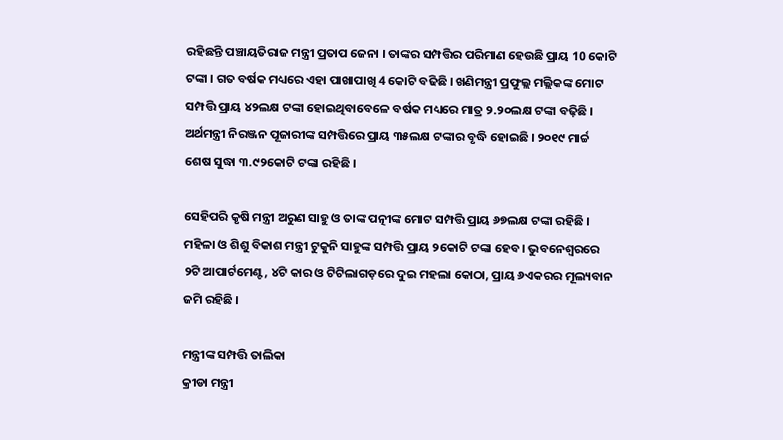ରହିଛନ୍ତି ପଞ୍ଚାୟତିରାଜ ମନ୍ତ୍ରୀ ପ୍ରତାପ ଜେନା । ତାଙ୍କର ସମ୍ପତ୍ତିର ପରିମାଣ ହେଉଛି ପ୍ରାୟ 10 କୋଟି ଟଙ୍କା । ଗତ ବର୍ଷକ ମଧ୍ୟରେ ଏହା ପାଖାପାଖି 4 କୋଟି ବଢିଛି । ଖଣିମନ୍ତ୍ରୀ ପ୍ରଫୁଲ୍ଲ ମଲ୍ଲିକଙ୍କ ମୋଟ ସମ୍ପତ୍ତି ପ୍ରାୟ ୪୨ଲକ୍ଷ ଟଙ୍କା ହୋଇଥିବାବେଳେ ବର୍ଷକ ମଧ୍ୟରେ ମାତ୍ର ୨.୨୦ଲକ୍ଷ ଟଙ୍କା ବଢ଼ିଛି । ଅର୍ଥମନ୍ତ୍ରୀ ନିରଞ୍ଜନ ପୂଜାରୀଙ୍କ ସମ୍ପତ୍ତିରେ ପ୍ରାୟ ୩୫ଲକ୍ଷ ଟଙ୍କାର ବୃଦ୍ଧି ହୋଇଛି । ୨୦୧୯ ମାର୍ଚ୍ଚ ଶେଷ ସୁଦ୍ଧା ୩.୯୨କୋଟି ଟଙ୍କା ରହିଛି ।

ସେହିପରି କୃଷି ମନ୍ତ୍ରୀ ଅରୁଣ ସାହୁ ଓ ତାଙ୍କ ପତ୍ନୀଙ୍କ ମୋଟ ସମ୍ପତ୍ତି ପ୍ରାୟ ୬୭ଲକ୍ଷ ଟଙ୍କା ରହିଛି । ମହିଳା ଓ ଶିଶୁ ବିକାଶ ମନ୍ତ୍ରୀ ଟୁକୁନି ସାହୁଙ୍କ ସମ୍ପତ୍ତି ପ୍ରାୟ ୨କୋଟି ଟଙ୍କା ହେବ। ଭୁବନେଶ୍ବରରେ ୨ଟି ଆପାର୍ଟମେଣ୍ଟ, ୪ଟି କାର ଓ ଟିଟିଲାଗଡ଼ରେ ଦୁଇ ମହଲା କୋଠା, ପ୍ରାୟ ୬ଏକରର ମୂଲ୍ୟବାନ ଜମି ରହିଛି ।

ମନ୍ତ୍ରୀଙ୍କ ସମ୍ପତ୍ତି ତାଲିକା
କ୍ରୀଡା ମନ୍ତ୍ରୀ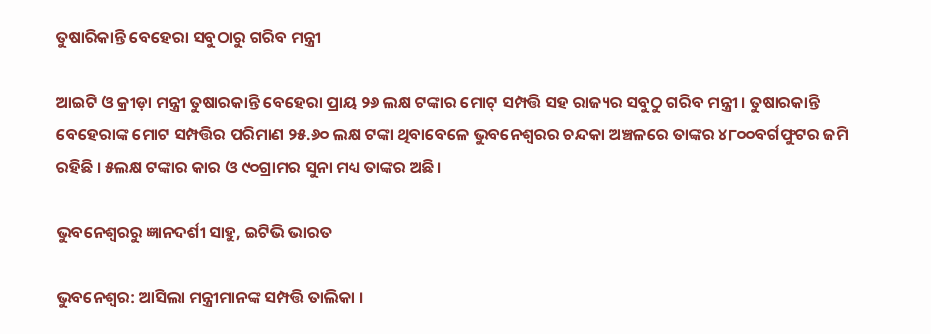ତୁଷାରିକାନ୍ତି ବେହେରା ସବୁଠାରୁ ଗରିବ ମନ୍ତ୍ରୀ

ଆଇଟି ଓ କ୍ରୀଡ଼ା ମନ୍ତ୍ରୀ ତୁଷାରକାନ୍ତି ବେହେରା ପ୍ରାୟ ୨୬ ଲକ୍ଷ ଟଙ୍କାର ମୋଟ୍ ସମ୍ପତ୍ତି ସହ ରାଜ୍ୟର ସବୁଠୁ ଗରିବ ମନ୍ତ୍ରୀ । ତୁଷାରକାନ୍ତି ବେହେରାଙ୍କ ମୋଟ ସମ୍ପତ୍ତିର ପରିମାଣ ୨୫.୬୦ ଲକ୍ଷ ଟଙ୍କା ଥିବାବେଳେ ଭୁବନେଶ୍ବରର ଚନ୍ଦକା ଅଞ୍ଚଳରେ ତାଙ୍କର ୪୮୦୦ବର୍ଗଫୁଟର ଜମି ରହିଛି । ୫ଲକ୍ଷ ଟଙ୍କାର କାର ଓ ୯୦ଗ୍ରାମର ସୁନା ମଧ୍ୟ ତାଙ୍କର ଅଛି।

ଭୁବନେଶ୍ବରରୁ ଜ୍ଞାନଦର୍ଶୀ ସାହୁ, ଇଟିଭି ଭାରତ

ଭୁବନେଶ୍ବର: ଆସିଲା ମନ୍ତ୍ରୀମାନଙ୍କ ସମ୍ପତ୍ତି ତାଲିକା ।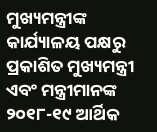ମୁଖ୍ୟମନ୍ତ୍ରୀଙ୍କ କାର୍ଯ୍ୟାଳୟ ପକ୍ଷରୁ ପ୍ରକାଶିତ ମୁଖ୍ୟମନ୍ତ୍ରୀ ଏବଂ ମନ୍ତ୍ରୀମାନଙ୍କ ୨୦୧୮-୧୯ ଆର୍ଥିକ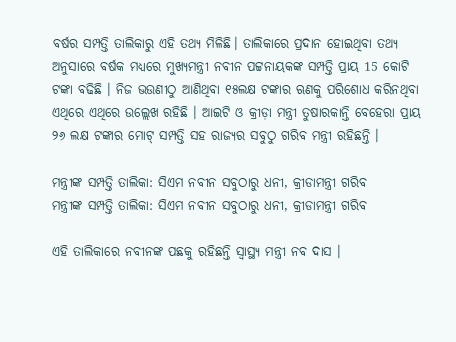ବର୍ଷର ସମ୍ପତ୍ତି ତାଲିକାରୁ ଏହି ତଥ୍ୟ ମିଳିଛି। ତାଲିକାରେ ପ୍ରଦାନ ହୋଇଥିବା ତଥ୍ୟ ଅନୁସାରେ ବର୍ଷକ ମଧ୍ୟରେ ମୁଖ୍ୟମନ୍ତ୍ରୀ ନବୀନ ପଟ୍ଟନାୟକଙ୍କ ସମ୍ପତ୍ତି ପ୍ରାୟ 15 କୋଟି ଟଙ୍କା ବଢିଛି । ନିଜ ଭଉଣୀଠୁ ଆଣିଥିବା ୧୫ଲକ୍ଷ ଟଙ୍କାର ଋଣକୁ ପରିଶୋଧ କରିନଥିବା ଏଥିରେ ଏଥିରେ ଉଲ୍ଲେଖ ରହିଛି । ଆଇଟି ଓ କ୍ରୀଡ଼ା ମନ୍ତ୍ରୀ ତୁଷାରକାନ୍ତି ବେହେରା ପ୍ରାୟ ୨୬ ଲକ୍ଷ ଟଙ୍କାର ମୋଟ୍ ସମ୍ପତ୍ତି ସହ ରାଜ୍ୟର ସବୁଠୁ ଗରିବ ମନ୍ତ୍ରୀ ରହିଛନ୍ତି ।

ମନ୍ତ୍ରୀଙ୍କ ସମ୍ପତ୍ତି ତାଲିକା: ସିଏମ ନବୀନ ସବୁଠାରୁ ଧନୀ, କ୍ରୀଡାମନ୍ତ୍ରୀ ଗରିବ
ମନ୍ତ୍ରୀଙ୍କ ସମ୍ପତ୍ତି ତାଲିକା: ସିଏମ ନବୀନ ସବୁଠାରୁ ଧନୀ, କ୍ରୀଡାମନ୍ତ୍ରୀ ଗରିବ

ଏହି ତାଲିକାରେ ନବୀନଙ୍କ ପଛକୁ ରହିଛନ୍ତି ସ୍ବାସ୍ଥ୍ୟ ମନ୍ତ୍ରୀ ନବ ଦାସ ।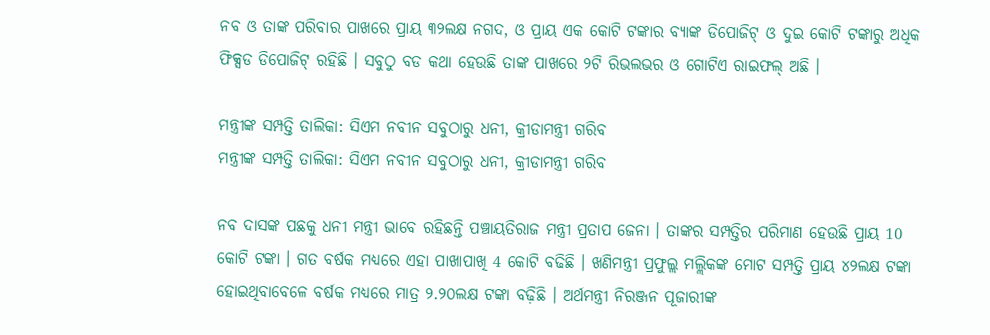ନବ ଓ ତାଙ୍କ ପରିବାର ପାଖରେ ପ୍ରାୟ ୩୨ଲକ୍ଷ ନଗଦ, ଓ ପ୍ରାୟ ଏକ କୋଟି ଟଙ୍କାର ବ୍ୟାଙ୍କ ଡିପୋଜିଟ୍ ଓ ଦୁଇ କୋଟି ଟଙ୍କାରୁ ଅଧିକ ଫିକ୍ସଡ ଡିପୋଜିଟ୍ ରହିଛି । ସବୁଠୁ ବଡ କଥା ହେଉଛି ତାଙ୍କ ପାଖରେ ୨ଟି ରିଭଲଭର ଓ ଗୋଟିଏ ରାଇଫଲ୍ ଅଛି ।

ମନ୍ତ୍ରୀଙ୍କ ସମ୍ପତ୍ତି ତାଲିକା: ସିଏମ ନବୀନ ସବୁଠାରୁ ଧନୀ, କ୍ରୀଡାମନ୍ତ୍ରୀ ଗରିବ
ମନ୍ତ୍ରୀଙ୍କ ସମ୍ପତ୍ତି ତାଲିକା: ସିଏମ ନବୀନ ସବୁଠାରୁ ଧନୀ, କ୍ରୀଡାମନ୍ତ୍ରୀ ଗରିବ

ନବ ଦାସଙ୍କ ପଛକୁ ଧନୀ ମନ୍ତ୍ରୀ ଭାବେ ରହିଛନ୍ତି ପଞ୍ଚାୟତିରାଜ ମନ୍ତ୍ରୀ ପ୍ରତାପ ଜେନା । ତାଙ୍କର ସମ୍ପତ୍ତିର ପରିମାଣ ହେଉଛି ପ୍ରାୟ 10 କୋଟି ଟଙ୍କା । ଗତ ବର୍ଷକ ମଧ୍ୟରେ ଏହା ପାଖାପାଖି 4 କୋଟି ବଢିଛି । ଖଣିମନ୍ତ୍ରୀ ପ୍ରଫୁଲ୍ଲ ମଲ୍ଲିକଙ୍କ ମୋଟ ସମ୍ପତ୍ତି ପ୍ରାୟ ୪୨ଲକ୍ଷ ଟଙ୍କା ହୋଇଥିବାବେଳେ ବର୍ଷକ ମଧ୍ୟରେ ମାତ୍ର ୨.୨୦ଲକ୍ଷ ଟଙ୍କା ବଢ଼ିଛି । ଅର୍ଥମନ୍ତ୍ରୀ ନିରଞ୍ଜନ ପୂଜାରୀଙ୍କ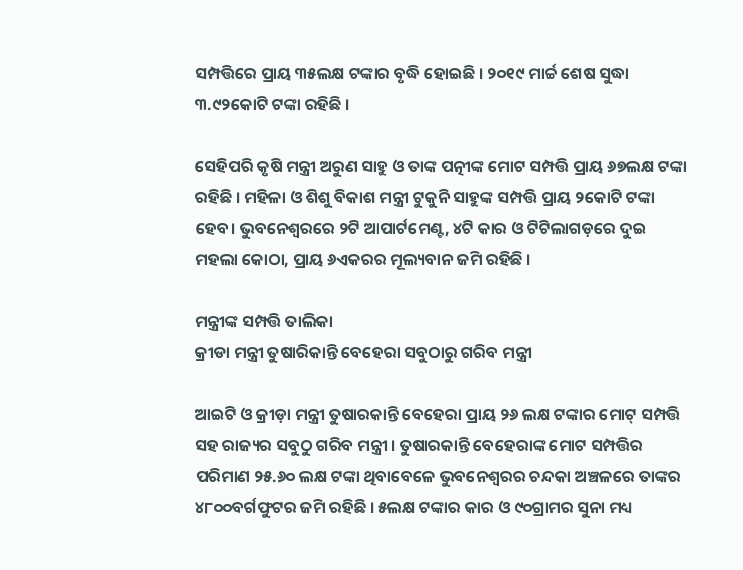ସମ୍ପତ୍ତିରେ ପ୍ରାୟ ୩୫ଲକ୍ଷ ଟଙ୍କାର ବୃଦ୍ଧି ହୋଇଛି । ୨୦୧୯ ମାର୍ଚ୍ଚ ଶେଷ ସୁଦ୍ଧା ୩.୯୨କୋଟି ଟଙ୍କା ରହିଛି ।

ସେହିପରି କୃଷି ମନ୍ତ୍ରୀ ଅରୁଣ ସାହୁ ଓ ତାଙ୍କ ପତ୍ନୀଙ୍କ ମୋଟ ସମ୍ପତ୍ତି ପ୍ରାୟ ୬୭ଲକ୍ଷ ଟଙ୍କା ରହିଛି । ମହିଳା ଓ ଶିଶୁ ବିକାଶ ମନ୍ତ୍ରୀ ଟୁକୁନି ସାହୁଙ୍କ ସମ୍ପତ୍ତି ପ୍ରାୟ ୨କୋଟି ଟଙ୍କା ହେବ। ଭୁବନେଶ୍ବରରେ ୨ଟି ଆପାର୍ଟମେଣ୍ଟ, ୪ଟି କାର ଓ ଟିଟିଲାଗଡ଼ରେ ଦୁଇ ମହଲା କୋଠା, ପ୍ରାୟ ୬ଏକରର ମୂଲ୍ୟବାନ ଜମି ରହିଛି ।

ମନ୍ତ୍ରୀଙ୍କ ସମ୍ପତ୍ତି ତାଲିକା
କ୍ରୀଡା ମନ୍ତ୍ରୀ ତୁଷାରିକାନ୍ତି ବେହେରା ସବୁଠାରୁ ଗରିବ ମନ୍ତ୍ରୀ

ଆଇଟି ଓ କ୍ରୀଡ଼ା ମନ୍ତ୍ରୀ ତୁଷାରକାନ୍ତି ବେହେରା ପ୍ରାୟ ୨୬ ଲକ୍ଷ ଟଙ୍କାର ମୋଟ୍ ସମ୍ପତ୍ତି ସହ ରାଜ୍ୟର ସବୁଠୁ ଗରିବ ମନ୍ତ୍ରୀ । ତୁଷାରକାନ୍ତି ବେହେରାଙ୍କ ମୋଟ ସମ୍ପତ୍ତିର ପରିମାଣ ୨୫.୬୦ ଲକ୍ଷ ଟଙ୍କା ଥିବାବେଳେ ଭୁବନେଶ୍ବରର ଚନ୍ଦକା ଅଞ୍ଚଳରେ ତାଙ୍କର ୪୮୦୦ବର୍ଗଫୁଟର ଜମି ରହିଛି । ୫ଲକ୍ଷ ଟଙ୍କାର କାର ଓ ୯୦ଗ୍ରାମର ସୁନା ମଧ୍ୟ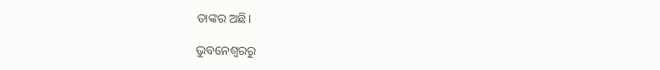ତାଙ୍କର ଅଛି।

ଭୁବନେଶ୍ବରରୁ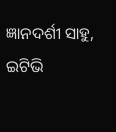ଜ୍ଞାନଦର୍ଶୀ ସାହୁ, ଇଟିଭି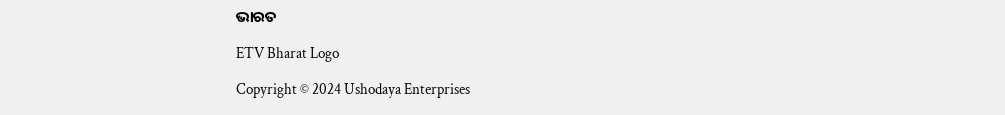ଭାରତ

ETV Bharat Logo

Copyright © 2024 Ushodaya Enterprises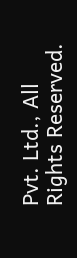Pvt. Ltd., All Rights Reserved.